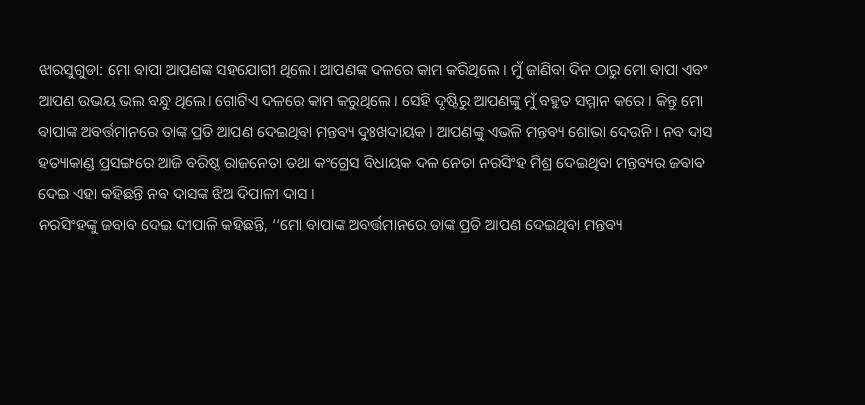ଝାରସୁଗୁଡା: ମୋ ବାପା ଆପଣଙ୍କ ସହଯୋଗୀ ଥିଲେ। ଆପଣଙ୍କ ଦଳରେ କାମ କରିଥିଲେ । ମୁଁ ଜାଣିବା ଦିନ ଠାରୁ ମୋ ବାପା ଏବଂ ଆପଣ ଉଭୟ ଭଲ ବନ୍ଧୁ ଥିଲେ। ଗୋଟିଏ ଦଳରେ କାମ କରୁଥିଲେ । ସେହି ଦୃଷ୍ଟିରୁ ଆପଣଙ୍କୁ ମୁଁ ବହୁତ ସମ୍ମାନ କରେ । କିନ୍ତୁ ମୋ ବାପାଙ୍କ ଅବର୍ତ୍ତମାନରେ ତାଙ୍କ ପ୍ରତି ଆପଣ ଦେଇଥିବା ମନ୍ତବ୍ୟ ଦୁଃଖଦାୟକ । ଆପଣଙ୍କୁ ଏଭଳି ମନ୍ତବ୍ୟ ଶୋଭା ଦେଉନି । ନବ ଦାସ ହତ୍ୟାକାଣ୍ଡ ପ୍ରସଙ୍ଗରେ ଆଜି ବରିଷ୍ଠ ରାଜନେତା ତଥା କଂଗ୍ରେସ ବିଧାୟକ ଦଳ ନେତା ନରସିଂହ ମିଶ୍ର ଦେଇଥିବା ମନ୍ତବ୍ୟର ଜବାବ ଦେଇ ଏହା କହିଛନ୍ତି ନବ ଦାସଙ୍କ ଝିଅ ଦିପାଳୀ ଦାସ ।
ନରସିଂହଙ୍କୁ ଜବାବ ଦେଇ ଦୀପାଳି କହିଛନ୍ତି, ‘‘ମୋ ବାପାଙ୍କ ଅବର୍ତ୍ତମାନରେ ତାଙ୍କ ପ୍ରତି ଆପଣ ଦେଇଥିବା ମନ୍ତବ୍ୟ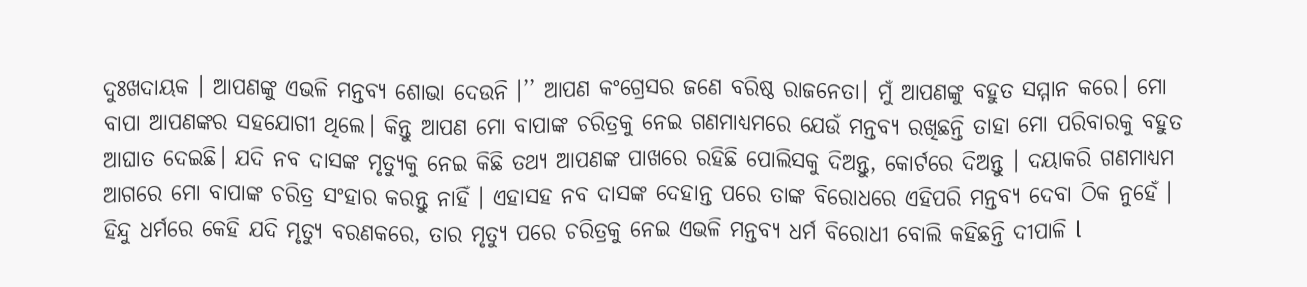ଦୁଃଖଦାୟକ । ଆପଣଙ୍କୁ ଏଭଳି ମନ୍ତବ୍ୟ ଶୋଭା ଦେଉନି ।’’ ଆପଣ କଂଗ୍ରେସର ଜଣେ ବରିଷ୍ଠ ରାଜନେତା। ମୁଁ ଆପଣଙ୍କୁ ବହୁତ ସମ୍ମାନ କରେ। ମୋ ବାପା ଆପଣଙ୍କର ସହଯୋଗୀ ଥିଲେ। କିନ୍ତୁ ଆପଣ ମୋ ବାପାଙ୍କ ଚରିତ୍ରକୁ ନେଇ ଗଣମାଧ୍ୟମରେ ଯେଉଁ ମନ୍ତବ୍ୟ ରଖିଛନ୍ତି ତାହା ମୋ ପରିବାରକୁ ବହୁତ ଆଘାତ ଦେଇଛି। ଯଦି ନବ ଦାସଙ୍କ ମୃତ୍ୟୁକୁ ନେଇ କିଛି ତଥ୍ୟ ଆପଣଙ୍କ ପାଖରେ ରହିଛି ପୋଲିସକୁ ଦିଅନ୍ତୁ, କୋର୍ଟରେ ଦିଅନ୍ତୁ । ଦୟାକରି ଗଣମାଧ୍ୟମ ଆଗରେ ମୋ ବାପାଙ୍କ ଚରିତ୍ର ସଂହାର କରନ୍ତୁ ନାହିଁ । ଏହାସହ ନବ ଦାସଙ୍କ ଦେହାନ୍ତ ପରେ ତାଙ୍କ ବିରୋଧରେ ଏହିପରି ମନ୍ତବ୍ୟ ଦେବା ଠିକ ନୁହେଁ । ହିନ୍ଦୁ ଧର୍ମରେ କେହି ଯଦି ମୃତ୍ୟୁ ବରଣକରେ, ତାର ମୃତ୍ୟୁ ପରେ ଚରିତ୍ରକୁ ନେଇ ଏଭଳି ମନ୍ତବ୍ୟ ଧର୍ମ ବିରୋଧୀ ବୋଲି କହିଛନ୍ତି ଦୀପାଳି l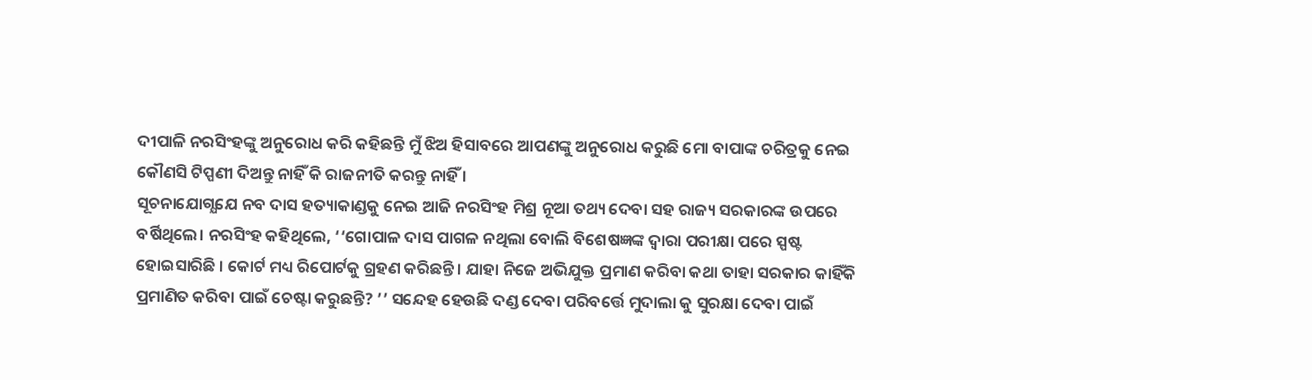ଦୀପାଳି ନରସିଂହଙ୍କୁ ଅନୁରୋଧ କରି କହିଛନ୍ତି ମୁଁ ଝିଅ ହିସାବରେ ଆପଣଙ୍କୁ ଅନୁରୋଧ କରୁଛି ମୋ ବାପାଙ୍କ ଚରିତ୍ରକୁ ନେଇ କୌଣସି ଟିପ୍ପଣୀ ଦିଅନ୍ତୁ ନାହିଁ କି ରାଜନୀତି କରନ୍ତୁ ନାହିଁ ।
ସୂଚନାଯୋଗ୍ଯଯେ ନବ ଦାସ ହତ୍ୟାକାଣ୍ଡକୁ ନେଇ ଆଜି ନରସିଂହ ମିଶ୍ର ନୂଆ ତଥ୍ୟ ଦେବା ସହ ରାଜ୍ୟ ସରକାରଙ୍କ ଉପରେ ବର୍ଷିଥିଲେ। ନରସିଂହ କହିଥିଲେ, ‘‘ଗୋପାଳ ଦାସ ପାଗଳ ନଥିଲା ବୋଲି ବିଶେଷଜ୍ଞଙ୍କ ଦ୍ୱାରା ପରୀକ୍ଷା ପରେ ସ୍ପଷ୍ଟ ହୋଇସାରିଛି । କୋର୍ଟ ମଧ୍ୟ ରିପୋର୍ଟକୁ ଗ୍ରହଣ କରିଛନ୍ତି । ଯାହା ନିଜେ ଅଭିଯୁକ୍ତ ପ୍ରମାଣ କରିବା କଥା ତାହା ସରକାର କାହିଁକି ପ୍ରମାଣିତ କରିବା ପାଇଁ ଚେଷ୍ଟା କରୁଛନ୍ତି? ’’ ସନ୍ଦେହ ହେଉଛି ଦଣ୍ଡ ଦେବା ପରିବର୍ତ୍ତେ ମୁଦାଲା କୁ ସୁରକ୍ଷା ଦେବା ପାଇଁ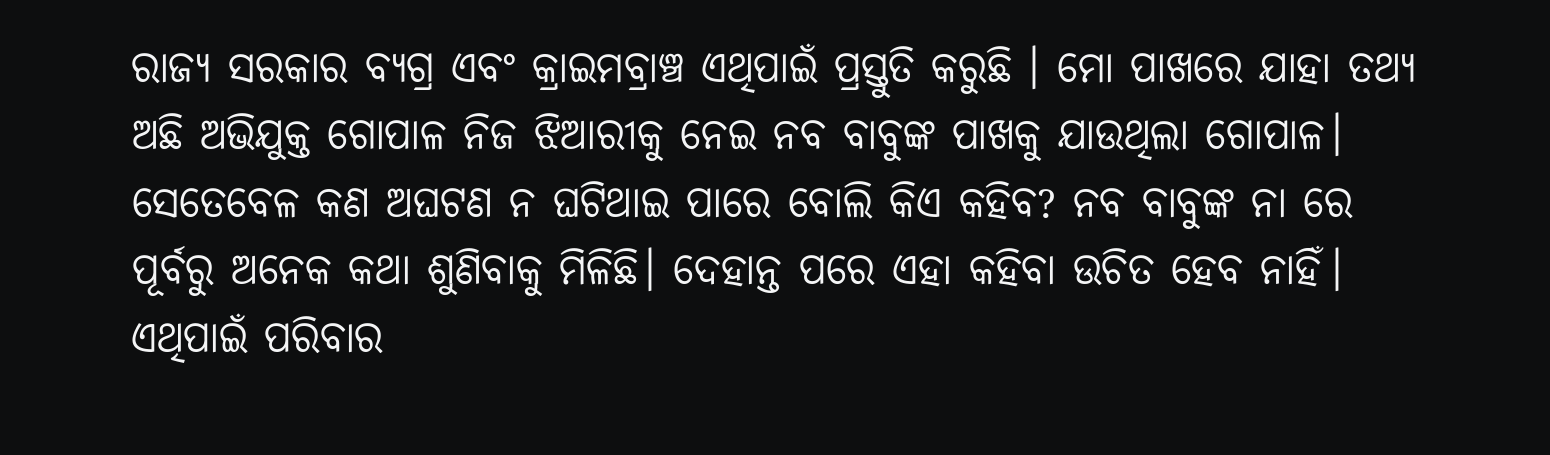ରାଜ୍ୟ ସରକାର ବ୍ୟଗ୍ର ଏବଂ କ୍ରାଇମବ୍ରାଞ୍ଚ ଏଥିପାଇଁ ପ୍ରସ୍ତୁତି କରୁଛି । ମୋ ପାଖରେ ଯାହା ତଥ୍ୟ ଅଛି ଅଭିଯୁକ୍ତ ଗୋପାଳ ନିଜ ଝିଆରୀକୁ ନେଇ ନବ ବାବୁଙ୍କ ପାଖକୁ ଯାଉଥିଲା ଗୋପାଳ। ସେତେବେଳ କଣ ଅଘଟଣ ନ ଘଟିଥାଇ ପାରେ ବୋଲି କିଏ କହିବ? ନବ ବାବୁଙ୍କ ନା ରେ ପୂର୍ବରୁ ଅନେକ କଥା ଶୁଣିବାକୁ ମିଳିଛି। ଦେହାନ୍ତ ପରେ ଏହା କହିବା ଉଚିତ ହେବ ନାହିଁ। ଏଥିପାଇଁ ପରିବାର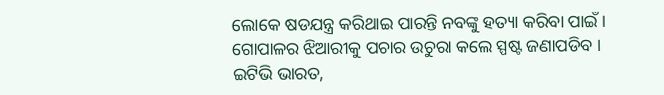ଲୋକେ ଷଡଯନ୍ତ୍ର କରିଥାଇ ପାରନ୍ତି ନବଙ୍କୁ ହତ୍ୟା କରିବା ପାଇଁ । ଗୋପାଳର ଝିଆରୀକୁ ପଚାର ଉଚୁରା କଲେ ସ୍ପଷ୍ଟ ଜଣାପଡିବ ।
ଇଟିଭି ଭାରତ,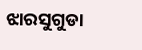ଝାରସୁଗୁଡା